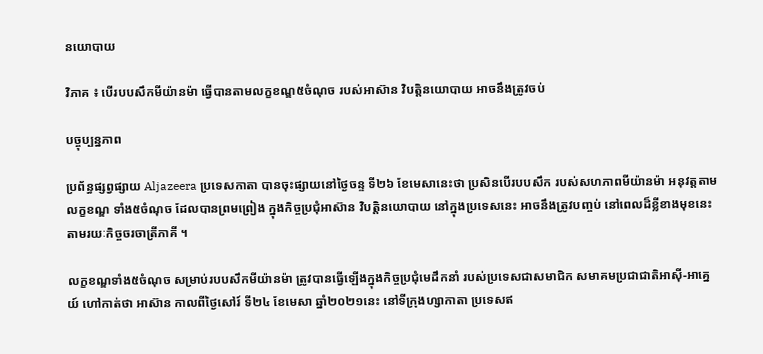នយោបាយ

វិភាគ ៖ បើរបបសឹកមីយ៉ានម៉ា ធ្វើបានតាមលក្ខខណ្ឌ៥ចំណុច របស់អាស៊ាន វិបត្តិនយោបាយ អាចនឹងត្រូវចប់

បច្ចុប្បន្នភាព

ប្រព័ន្ធផ្សព្វផ្សាយ Aljazeera ប្រទេសកាតា បានចុះផ្សាយនៅថ្ងៃចន្ទ ទី២៦ ខែមេសានេះថា ប្រសិនបើរបបសឹក របស់សហភាពមីយ៉ានម៉ា អនុវត្តតាមលក្ខខណ្ឌ ទាំង៥ចំណុច ដែលបានព្រមព្រៀង ក្នុងកិច្ចប្រជុំអាស៊ាន វិបត្តិនយោបាយ នៅក្នុងប្រទេសនេះ អាចនឹងត្រូវបញ្ចប់ នៅពេលដ៏ខ្លីខាងមុខនេះ តាមរយៈកិច្ចចរចាត្រីភាគី ។

លក្ខខណ្ឌទាំង៥ចំណុច សម្រាប់របបសឹកមីយ៉ានម៉ា ត្រូវបានធ្វើឡើងក្នុងកិច្ចប្រជុំមេដឹកនាំ របស់ប្រទេសជាសមាជិក សមាគមប្រជាជាតិអាស៊ី-អាគ្នេយ៍ ហៅកាត់ថា អាស៊ាន កាលពីថ្ងៃសៅរ៍ ទី២៤ ខែមេសា ឆ្នាំ២០២១នេះ នៅទីក្រុងហ្សាកាតា ប្រទេសឥ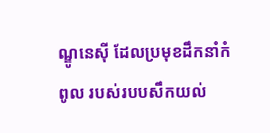ណ្ឌូនេស៊ី ដែលប្រមុខដឹកនាំកំពូល របស់របបសឹកយល់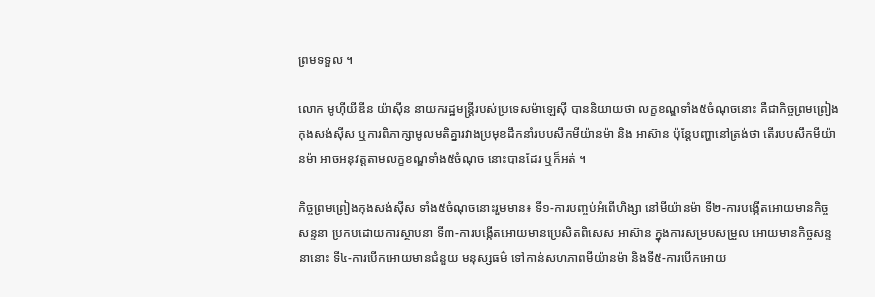ព្រមទទួល ។

លោក មូហ៊ីយីឌីន យ៉ាស៊ីន នាយករដ្ឋមន្ត្រីរបស់ប្រទេសម៉ាឡេស៊ី បាននិយាយថា លក្ខខណ្ឌទាំង៥ចំណុចនោះ គឺជាកិច្ចព្រមព្រៀងកុងសង់ស៊ីស ឬការពិភាក្សាមូលមតិគ្នារវាងប្រមុខដឹកនាំរបបសឹកមីយ៉ានម៉ា និង អាស៊ាន ប៉ុន្តែបញ្ហានៅត្រង់ថា តើរបបសឹកមីយ៉ានម៉ា អាចអនុវត្តតាមលក្ខខណ្ឌទាំង៥ចំណុច នោះបានដែរ ឬក៏អត់ ។

កិច្ចព្រមព្រៀងកុងសង់ស៊ីស ទាំង៥ចំណុចនោះរួមមាន៖ ទី១-ការបញ្ចប់អំពើហិង្សា នៅមីយ៉ានម៉ា ទី២-ការបង្កើតអោយមានកិច្ចសន្ទនា ប្រកបដោយការស្ថាបនា ទី៣-ការបង្កើតអោយមានប្រេសិតពិសេស អាស៊ាន ក្នុងការសម្របសម្រួល អោយមានកិច្ចសន្ទនានោះ ទី៤-ការបើកអោយមានជំនួយ មនុស្សធម៌ ទៅកាន់សហភាពមីយ៉ានម៉ា និងទី៥-ការបើកអោយ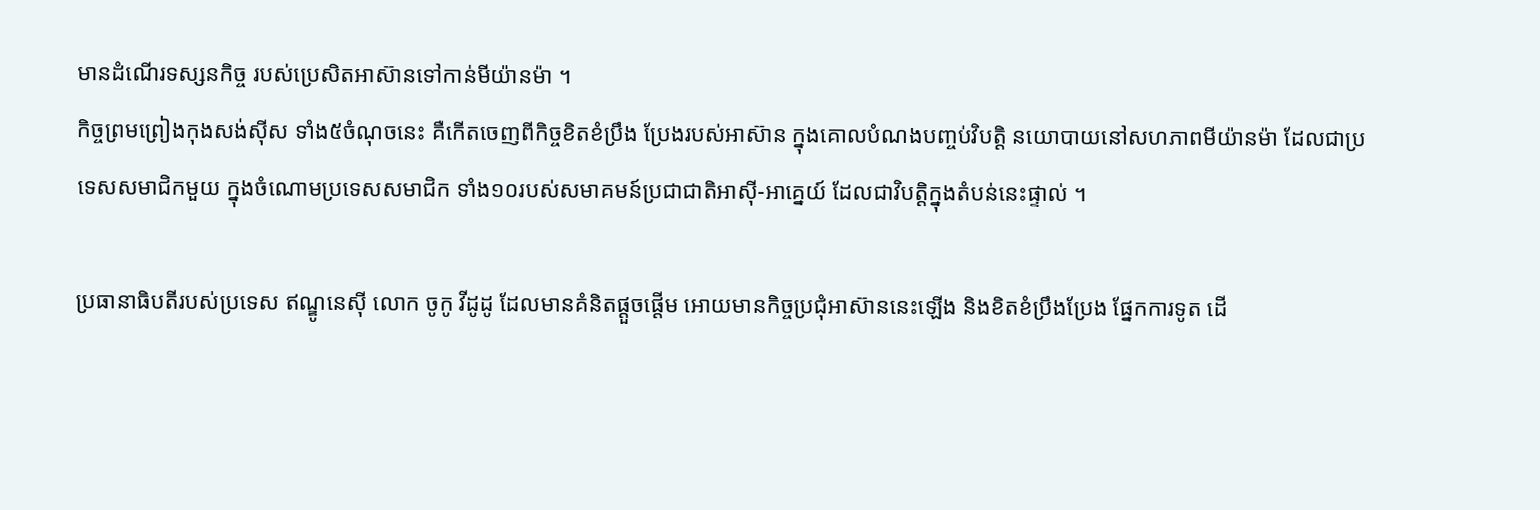មានដំណើរទស្សនកិច្ច របស់ប្រេសិតអាស៊ានទៅកាន់មីយ៉ានម៉ា ។
កិច្ចព្រមព្រៀងកុងសង់ស៊ីស ទាំង៥ចំណុចនេះ គឺកើតចេញពីកិច្ចខិតខំប្រឹង ប្រែងរបស់អាស៊ាន ក្នុងគោលបំណងបញ្ចប់វិបត្តិ នយោបាយនៅសហភាពមីយ៉ានម៉ា ដែលជាប្រទេសសមាជិកមួយ ក្នុងចំណោមប្រទេសសមាជិក ទាំង១០របស់សមាគមន៍ប្រជាជាតិអាស៊ី-អាគ្នេយ៍ ដែលជាវិបត្តិក្នុងតំបន់នេះផ្ទាល់ ។

ប្រធានាធិបតីរបស់ប្រទេស ឥណ្ឌូនេស៊ី លោក ចូកូ វីដូដូ ដែលមានគំនិតផ្តួចផ្តើម អោយមានកិច្ចប្រជុំអាស៊ាននេះឡើង និងខិតខំប្រឹងប្រែង ផ្នែកការទូត ដើ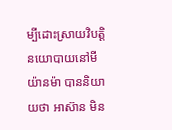ម្បីដោះស្រាយវិបត្តិនយោបាយនៅមីយ៉ានម៉ា បាននិយាយថា អាស៊ាន មិន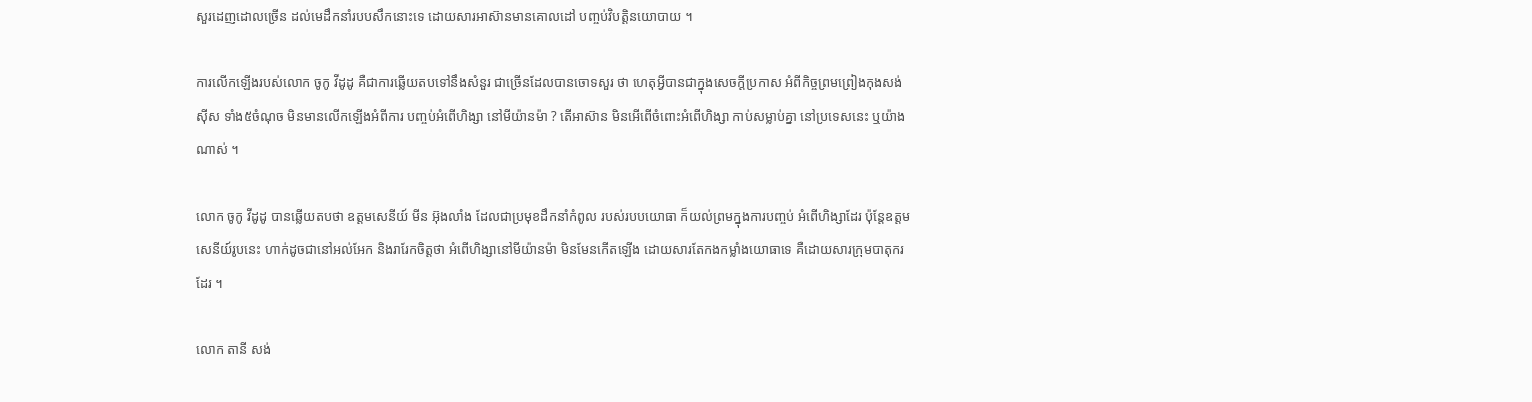សួរដេញដោលច្រើន ដល់មេដឹកនាំរបបសឹកនោះទេ ដោយសារអាស៊ានមានគោលដៅ បញ្ចប់វិបត្តិនយោបាយ ។

ការលើកឡើងរបស់លោក ចូកូ វីដូដូ គឺជាការឆ្លើយតបទៅនឹងសំនួរ ជាច្រើនដែលបានចោទសួរ ថា ហេតុអ្វីបានជាក្នុងសេចក្តីប្រកាស អំពីកិច្ចព្រមព្រៀងកុងសង់ស៊ីស ទាំង៥ចំណុច មិនមានលើកឡើងអំពីការ បញ្ចប់អំពើហិង្សា នៅមីយ៉ានម៉ា ? តើអាស៊ាន មិនអើពើចំពោះអំពើហិង្សា កាប់សម្លាប់គ្នា នៅប្រទេសនេះ ឬយ៉ាងណាស់ ។

លោក ចូកូ វីដូដូ បានឆ្លើយតបថា ឧត្តមសេនីយ៍ មីន អ៊ុងលាំង ដែលជាប្រមុខដឹកនាំកំពូល របស់របបយោធា ក៏យល់ព្រមក្នុងការបញ្ចប់ អំពើហិង្សាដែរ ប៉ុន្តែឧត្តមសេនីយ៍រូបនេះ ហាក់ដូចជានៅអល់អែក និងរារែកចិត្តថា អំពើហិង្សានៅមីយ៉ានម៉ា មិនមែនកើតឡើង ដោយសារតែកងកម្លាំងយោធាទេ គឺដោយសារក្រុមបាតុករដែរ ។

លោក តានី សង់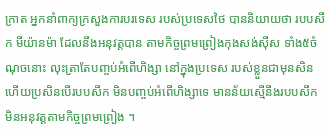ក្រាត អ្នកនាំពាក្យក្រសួងការបរទេស របស់ប្រទេសថៃ បាននិយាយថា របបសឹក មីយ៉ានម៉ា ដែលនឹងអនុវត្តបាន តាមកិច្ចព្រមព្រៀងកុងសង់ស៊ីស ទាំង៥ចំណុចនោះ លុះត្រាតែបញ្ចប់អំពើហិង្សា នៅក្នុងប្រទេស របស់ខ្លួនជាមុនសិន ហើយប្រសិនបើរបបសឹក មិនបញ្ចប់អំពើហិង្សាទេ មានន័យស្មើនឹងរបបសឹក មិនអនុវត្តតាមកិច្ចព្រមព្រៀង ។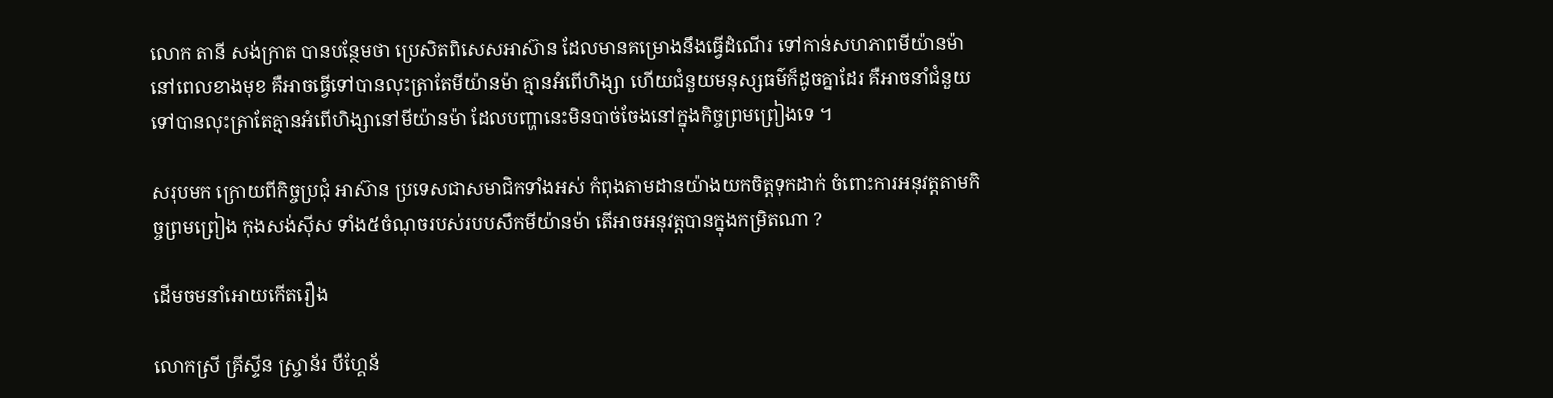លោក តានី សង់ក្រាត បានបន្ថែមថា ប្រេសិតពិសេសអាស៊ាន ដែលមានគម្រោងនឹងធ្វើដំណើរ ទៅកាន់សហភាពមីយ៉ានម៉ា នៅពេលខាងមុខ គឺអាចធ្វើទៅបានលុះត្រាតែមីយ៉ានម៉ា គ្មានអំពើហិង្សា ហើយជំនួយមនុស្សធម៌ក៏ដូចគ្នាដែរ គឺអាចនាំជំនួយទៅបានលុះត្រាតែគ្មានអំពើហិង្សានៅមីយ៉ានម៉ា ដែលបញ្ហានេះមិនបាច់ចែងនៅក្នុងកិច្ចព្រមព្រៀងទេ ។

សរុបមក ក្រោយពីកិច្ចប្រជុំ អាស៊ាន ប្រទេសជាសមាជិកទាំងអស់ កំពុងតាមដានយ៉ាងយកចិត្តទុកដាក់ ចំពោះការអនុវត្តតាមកិច្ចព្រមព្រៀង កុងសង់ស៊ីស ទាំង៥ចំណុចរបស់របបសឹកមីយ៉ានម៉ា តើអាចអនុវត្តបានក្នុងកម្រិតណា ?

ដើមចមនាំអោយកើតរឿង

លោកស្រី គ្រីស្ទីន ស្ច្រាន័រ បឺហ្គែន័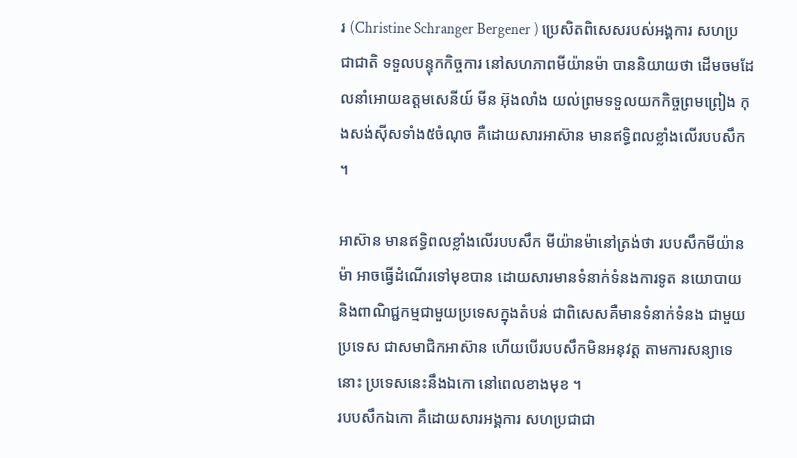រ (Christine Schranger Bergener ) ប្រេសិតពិសេសរបស់អង្គការ សហប្រជាជាតិ ទទួលបន្ទុកកិច្ចការ នៅសហភាពមីយ៉ានម៉ា បាននិយាយថា ដើមចមដែលនាំអោយឧត្តមសេនីយ៍ មីន អ៊ុងលាំង យល់ព្រមទទួលយកកិច្ចព្រមព្រៀង កុងសង់ស៊ីសទាំង៥ចំណុច គឺដោយសារអាស៊ាន មានឥទ្ធិពលខ្លាំងលើរបបសឹក ។

អាស៊ាន មានឥទ្ធិពលខ្លាំងលើរបបសឹក មីយ៉ានម៉ានៅត្រង់ថា របបសឹកមីយ៉ានម៉ា អាចធ្វើដំណើរទៅមុខបាន ដោយសារមានទំនាក់ទំនងការទូត នយោបាយ និងពាណិជ្ជកម្មជាមួយប្រទេសក្នុងតំបន់ ជាពិសេសគឺមានទំនាក់ទំនង ជាមួយប្រទេស ជាសមាជិកអាស៊ាន ហើយបើរបបសឹកមិនអនុវត្ត តាមការសន្យាទេនោះ ប្រទេសនេះនឹងឯកោ នៅពេលខាងមុខ ។
របបសឹកឯកោ គឺដោយសារអង្គការ សហប្រជាជា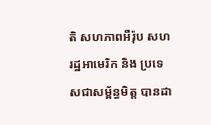តិ សហភាពអឺរ៉ុប សហរដ្ឋអាមេរិក និង ប្រទេសជាសម្ព័ន្ធមិត្ត បានដា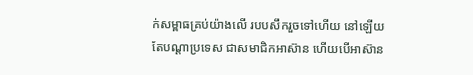ក់សម្ពាធគ្រប់យ៉ាងលើ របបសឹករួចទៅហើយ នៅឡើយតែបណ្តាប្រទេស ជាសមាជិកអាស៊ាន ហើយបើអាស៊ាន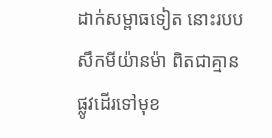ដាក់សម្ពាធទៀត នោះរបបសឹកមីយ៉ានម៉ា ពិតជាគ្មានផ្លូវដើរទៅមុខ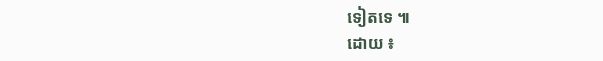ទៀតទេ ៕
ដោយ ៖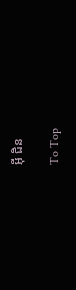អ៊ី ជិន

To Top